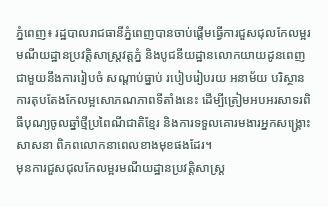ភ្នំពេញ៖ រដ្ឋបាលរាជធានីភ្នំពេញបានចាប់ផ្តើមធ្វើការជួសជុលកែលម្អរមណីយដ្ឋានប្រវត្តិសាស្ត្រវត្តភ្នំ និងបូជនីយដ្ឋានលោកយាយដូនពេញ ជាមួយនឹងការរៀបចំ សណ្ដាប់ធ្នាប់ របៀបរៀបរយ អនាម័យ បរិស្ថាន ការតុបតែងកែលម្អសោភណភាពទីតាំងនេះ ដើម្បីត្រៀមអបអរសាទរពិធីបុណ្យចូលឆ្នាំថ្មីប្រពៃណីជាតិខ្មែរ និងការទទួលគោរមងារអ្នកសង្គ្រោះសាសនា ពិភពលោកនាពេលខាងមុខផងដែរ។
មុនការជួសជុលកែលម្អរមណីយដ្ឋានប្រវត្តិសាស្ត្រ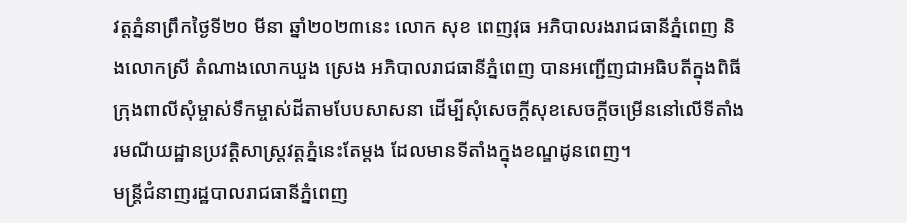វត្តភ្នំនាព្រឹកថ្ងៃទី២០ មីនា ឆ្នាំ២០២៣នេះ លោក សុខ ពេញវុធ អភិបាលរងរាជធានីភ្នំពេញ និងលោកស្រី តំណាងលោកឃួង ស្រេង អភិបាលរាជធានីភ្នំពេញ បានអញ្ជើញជាអធិបតីក្នុងពិធីក្រុងពាលីសុំម្ចាស់ទឹកម្ចាស់ដីតាមបែបសាសនា ដើម្បីសុំសេចក្តីសុខសេចក្តីចម្រើននៅលើទីតាំងរមណីយដ្ឋានប្រវត្តិសាស្ត្រវត្តភ្នំនេះតែម្តង ដែលមានទីតាំងក្នុងខណ្ឌដូនពេញ។
មន្ត្រីជំនាញរដ្ឋបាលរាជធានីភ្នំពេញ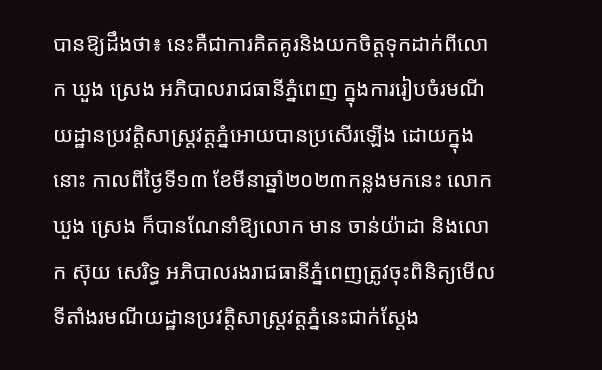បានឱ្យដឹងថា៖ នេះគឺជាការគិតគូរនិងយកចិត្តទុកដាក់ពីលោក ឃួង ស្រេង អភិបាលរាជធានីភ្នំពេញ ក្នុងការរៀបចំរមណីយដ្ឋានប្រវត្តិសាស្ត្រវត្តភ្នំអោយបានប្រសើរឡើង ដោយក្នុងនោះ កាលពីថ្ងៃទី១៣ ខែមីនាឆ្នាំ២០២៣កន្លងមកនេះ លោក ឃួង ស្រេង ក៏បានណែនាំឱ្យលោក មាន ចាន់យ៉ាដា និងលោក ស៊ុយ សេរិទ្ធ អភិបាលរងរាជធានីភ្នំពេញត្រូវចុះពិនិត្យមើលទីតាំងរមណីយដ្ឋានប្រវត្តិសាស្ត្រវត្តភ្នំនេះជាក់ស្តែង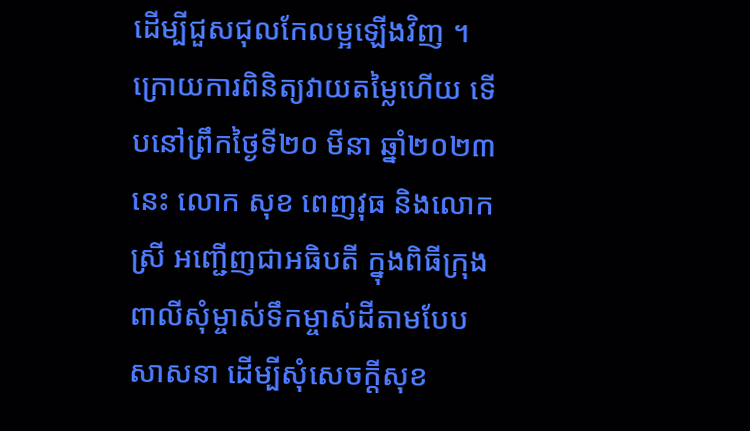ដើម្បីជួសជុលកែលម្អឡើងវិញ ។ ក្រោយការពិនិត្យវាយតម្លៃហើយ ទើបនៅព្រឹកថ្ងៃទី២០ មីនា ឆ្នាំ២០២៣នេះ លោក សុខ ពេញវុធ និងលោកស្រី អញ្ជើញជាអធិបតី ក្នុងពិធីក្រុងពាលីសុំម្ចាស់ទឹកម្ចាស់ដីតាមបែបសាសនា ដើម្បីសុំសេចក្តីសុខ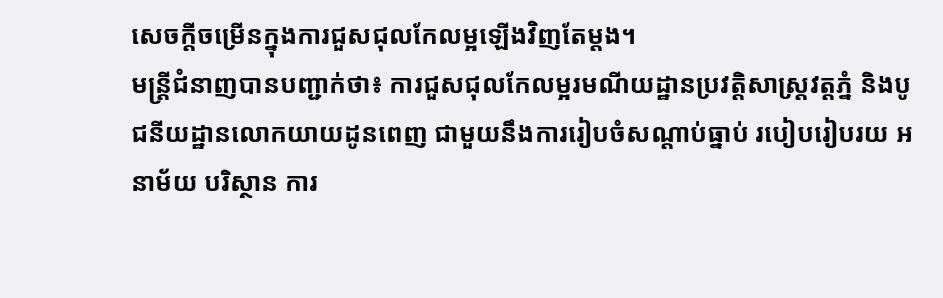សេចក្តីចម្រើនក្នុងការជួសជុលកែលម្អឡើងវិញតែម្តង។
មន្ត្រីជំនាញបានបញ្ជាក់ថា៖ ការជួសជុលកែលម្អរមណីយដ្ឋានប្រវត្តិសាស្ត្រវត្តភ្នំ និងបូជនីយដ្ឋានលោកយាយដូនពេញ ជាមួយនឹងការរៀបចំសណ្ដាប់ធ្នាប់ របៀបរៀបរយ អនាម័យ បរិស្ថាន ការ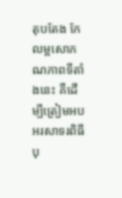តុបតែង កែលម្អសោភណភាពទីតាំងនេះ គឺដើម្បីត្រៀមអបអរសាទរពិធីបុ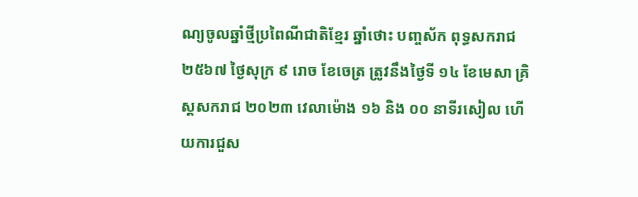ណ្យចូលឆ្នាំថ្មីប្រពៃណីជាតិខ្មែរ ឆ្នាំថោះ បញ្ចស័ក ពុទ្ធសករាជ ២៥៦៧ ថ្ងៃសុក្រ ៩ រោច ខែចេត្រ ត្រូវនឹងថ្ងៃទី ១៤ ខែមេសា គ្រិស្តសករាជ ២០២៣ វេលាម៉ោង ១៦ និង ០០ នាទីរសៀល ហើយការជួស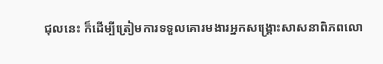ជុលនេះ ក៏ដើម្បីត្រៀមការទទួលគោរមងារអ្នកសង្គ្រោះសាសនាពិភពលោ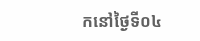កនៅថ្ងៃទី០៤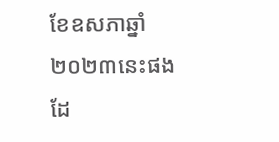ខែឧសភាឆ្នាំ២០២៣នេះផងដែ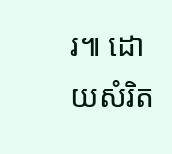រ៕ ដោយសំរិត